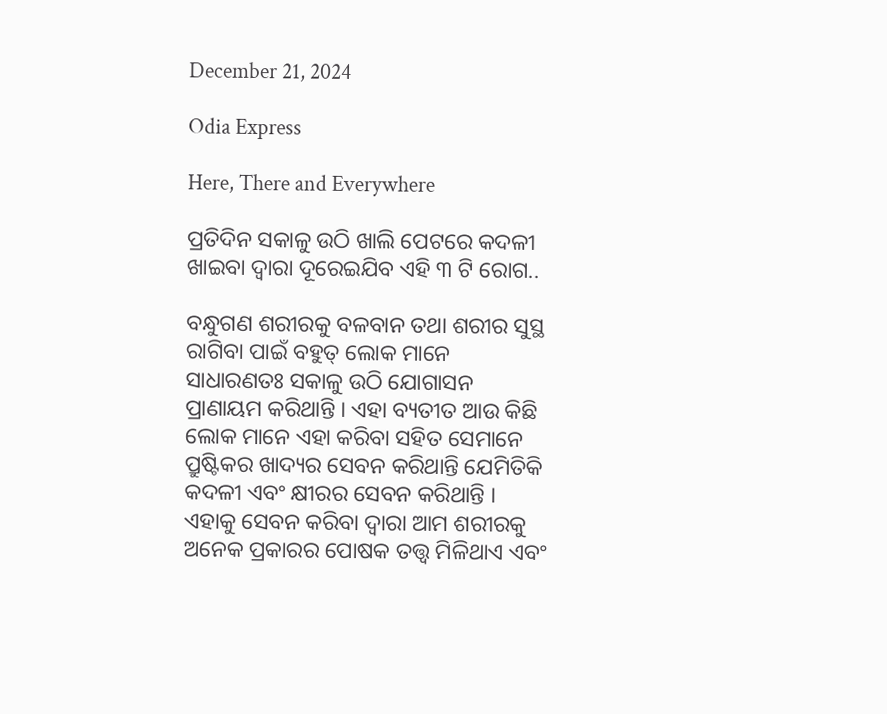December 21, 2024

Odia Express

Here, There and Everywhere

ପ୍ରତିଦିନ ସକାଳୁ ଉଠି ଖାଲି ପେଟରେ କଦଳୀ ଖାଇବା ଦ୍ଵାରା ଦୂରେଇଯିବ ଏହି ୩ ଟି ରୋଗ..

ବନ୍ଧୁଗଣ ଶରୀରକୁ ବଳବାନ ତଥା ଶରୀର ସୁସ୍ଥ ରାଗିବା ପାଇଁ ବହୁତ୍ ଲୋକ ମାନେ ସାଧାରଣତଃ ସକାଳୁ ଉଠି ଯୋଗାସନ ପ୍ରାଣାୟମ କରିଥାନ୍ତି । ଏହା ବ୍ୟତୀତ ଆଉ କିଛି ଲୋକ ମାନେ ଏହା କରିବା ସହିତ ସେମାନେ ପ୍ରୁଷ୍ଟିକର ଖାଦ୍ୟର ସେବନ କରିଥାନ୍ତି ଯେମିତିକି କଦଳୀ ଏବଂ କ୍ଷୀରର ସେବନ କରିଥାନ୍ତି । ଏହାକୁ ସେବନ କରିବା ଦ୍ଵାରା ଆମ ଶରୀରକୁ ଅନେକ ପ୍ରକାରର ପୋଷକ ତତ୍ତ୍ଵ ମିଳିଥାଏ ଏବଂ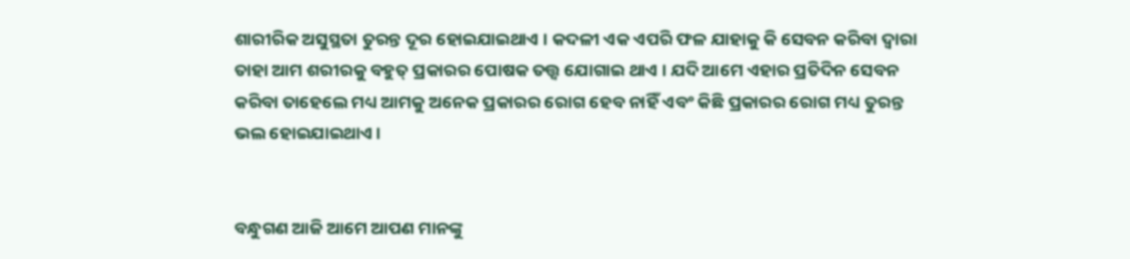ଶାରୀରିକ ଅସୁସ୍ଥତା ତୁରନ୍ତ ଦୂର ହୋଇଯାଇଥାଏ । କଦଳୀ ଏକ ଏପରି ଫଳ ଯାହାକୁ କି ସେବନ କରିବା ଦ୍ୱାରା ତାହା ଆମ ଶରୀରକୁ ବହୁତ୍ ପ୍ରକାରର ପୋଷକ ତତ୍ତ୍ଵ ଯୋଗାଇ ଥାଏ । ଯଦି ଆମେ ଏହାର ପ୍ରତିଦିନ ସେବନ କରିବା ତାହେଲେ ମଧ୍ୟ ଆମକୁ ଅନେକ ପ୍ରକାରର ରୋଗ ହେବ ନାହିଁ ଏବଂ କିଛି ପ୍ରକାରର ରୋଗ ମଧ୍ୟ ତୁରନ୍ତ ଭଲ ହୋଇଯାଇଥାଏ ।


ବନ୍ଧୁଗଣ ଆଜି ଆମେ ଆପଣ ମାନଙ୍କୁ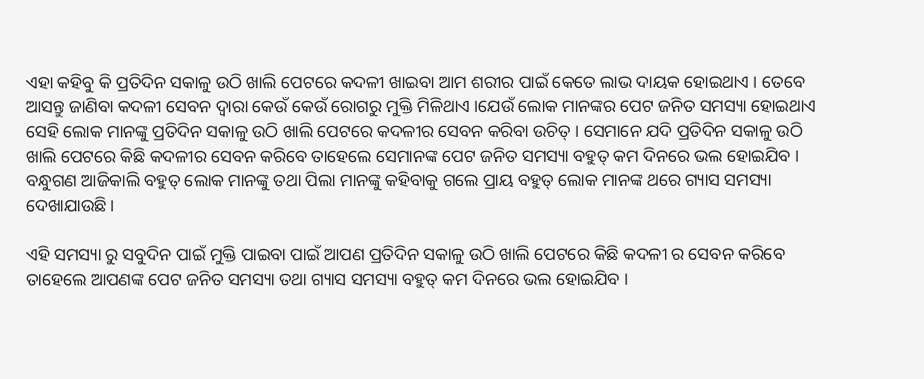ଏହା କହିବୁ କି ପ୍ରତିଦିନ ସକାଳୁ ଉଠି ଖାଲି ପେଟରେ କଦଳୀ ଖାଇବା ଆମ ଶରୀର ପାଇଁ କେତେ ଲାଭ ଦାୟକ ହୋଇଥାଏ । ତେବେ ଆସନ୍ତୁ ଜାଣିବା କଦଳୀ ସେବନ ଦ୍ଵାରା କେଉଁ କେଉଁ ରୋଗରୁ ମୁକ୍ତି ମିଳିଥାଏ ।ଯେଉଁ ଲୋକ ମାନଙ୍କର ପେଟ ଜନିତ ସମସ୍ୟା ହୋଇଥାଏ ସେହି ଲୋକ ମାନଙ୍କୁ ପ୍ରତିଦିନ ସକାଳୁ ଉଠି ଖାଲି ପେଟରେ କଦଳୀର ସେବନ କରିବା ଉଚିତ୍ । ସେମାନେ ଯଦି ପ୍ରତିଦିନ ସକାଳୁ ଉଠି ଖାଲି ପେଟରେ କିଛି କଦଳୀର ସେବନ କରିବେ ତାହେଲେ ସେମାନଙ୍କ ପେଟ ଜନିତ ସମସ୍ୟା ବହୁତ୍ କମ ଦିନରେ ଭଲ ହୋଇଯିବ । ବନ୍ଧୁଗଣ ଆଜିକାଲି ବହୁତ୍ ଲୋକ ମାନଙ୍କୁ ତଥା ପିଲା ମାନଙ୍କୁ କହିବାକୁ ଗଲେ ପ୍ରାୟ ବହୁତ୍ ଲୋକ ମାନଙ୍କ ଥରେ ଗ୍ୟାସ ସମସ୍ୟା ଦେଖାଯାଉଛି ।

ଏହି ସମସ୍ୟା ରୁ ସବୁଦିନ ପାଇଁ ମୁକ୍ତି ପାଇବା ପାଇଁ ଆପଣ ପ୍ରତିଦିନ ସକାଳୁ ଉଠି ଖାଲି ପେଟରେ କିଛି କଦଳୀ ର ସେବନ କରିବେ ତାହେଲେ ଆପଣଙ୍କ ପେଟ ଜନିତ ସମସ୍ୟା ତଥା ଗ୍ୟାସ ସମସ୍ୟା ବହୁତ୍ କମ ଦିନରେ ଭଲ ହୋଇଯିବ ।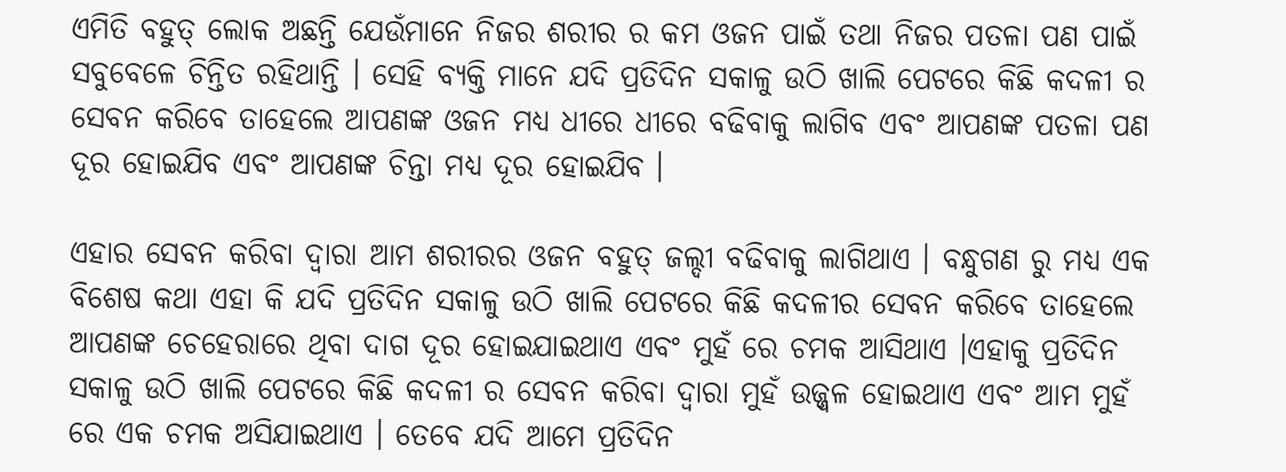ଏମିତି ବହୁତ୍ ଲୋକ ଅଛନ୍ତି ଯେଉଁମାନେ ନିଜର ଶରୀର ର କମ ଓଜନ ପାଇଁ ତଥା ନିଜର ପତଳା ପଣ ପାଇଁ ସବୁବେଳେ ଚିନ୍ତିତ ରହିଥାନ୍ତି । ସେହି ବ୍ୟକ୍ତି ମାନେ ଯଦି ପ୍ରତିଦିନ ସକାଳୁ ଉଠି ଖାଲି ପେଟରେ କିଛି କଦଳୀ ର ସେବନ କରିବେ ତାହେଲେ ଆପଣଙ୍କ ଓଜନ ମଧ୍ୟ ଧୀରେ ଧୀରେ ବଢିବାକୁ ଲାଗିବ ଏବଂ ଆପଣଙ୍କ ପତଳା ପଣ ଦୂର ହୋଇଯିବ ଏବଂ ଆପଣଙ୍କ ଚିନ୍ତା ମଧ୍ୟ ଦୂର ହୋଇଯିବ ।

ଏହାର ସେବନ କରିବା ଦ୍ଵାରା ଆମ ଶରୀରର ଓଜନ ବହୁତ୍ ଜଲ୍ଦୀ ବଢିବାକୁ ଲାଗିଥାଏ । ବନ୍ଧୁଗଣ ରୁ ମଧ୍ୟ ଏକ ବିଶେଷ କଥା ଏହା କି ଯଦି ପ୍ରତିଦିନ ସକାଳୁ ଉଠି ଖାଲି ପେଟରେ କିଛି କଦଳୀର ସେବନ କରିବେ ତାହେଲେ ଆପଣଙ୍କ ଚେହେରାରେ ଥିବା ଦାଗ ଦୂର ହୋଇଯାଇଥାଏ ଏବଂ ମୁହଁ ରେ ଚମକ ଆସିଥାଏ ।ଏହାକୁ ପ୍ରତିଦିନ ସକାଳୁ ଉଠି ଖାଲି ପେଟରେ କିଛି କଦଳୀ ର ସେବନ କରିବା ଦ୍ଵାରା ମୁହଁ ଉଜ୍ଜ୍ୱଳ ହୋଇଥାଏ ଏବଂ ଆମ ମୁହଁ ରେ ଏକ ଚମକ ଅସିଯାଇଥାଏ । ତେବେ ଯଦି ଆମେ ପ୍ରତିଦିନ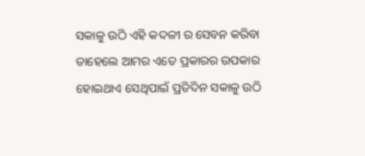ସକାଳୁ ଉଠି ଏହି କଦଳୀ ର ସେବନ କରିବା ତାହେଲେ ଆମର ଏତେ ପ୍ରକାରର ଉପକାର ହୋଇଥାଏ ସେଥିପାଇଁ ପ୍ରତିଦିନ ସକାଳୁ ଉଠି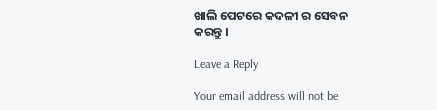ଖାଲି ପେଟରେ କଦଳୀ ର ସେବନ କରନ୍ତୁ ।

Leave a Reply

Your email address will not be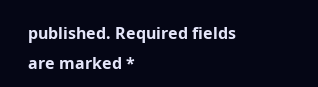published. Required fields are marked *